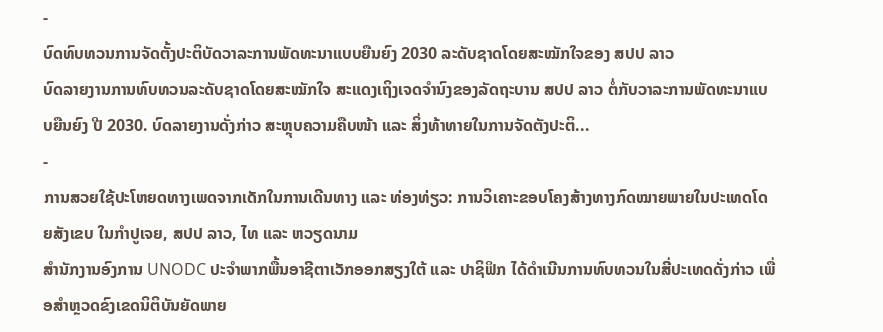-
ບົດທົບທວນການຈັດຕັ້ງປະຕິບັດວາລະການພັດທະນາແບບຍືນຍົງ 2030 ລະດັບຊາດໂດຍສະໝັກໃຈຂອງ ສປປ ລາວ
ບົດລາຍງານການທົບທວນລະດັບຊາດໂດຍສະໝັກໃຈ ສະແດງເຖິງເຈດຈຳນົງຂອງລັດຖະບານ ສປປ ລາວ ຕໍ່ກັບວາລະການພັດທະນາແບບຍືນຍົງ ປີ 2030. ບົດລາຍງານດັ່ງກ່າວ ສະຫຼຸບຄວາມຄືບໜ້າ ແລະ ສິ່ງທ້າທາຍໃນການຈັດຕັງປະຕິ...
-
ການສວຍໃຊ້ປະໂຫຍດທາງເພດຈາກເດັກໃນການເດີນທາງ ແລະ ທ່ອງທ່ຽວ: ການວິເຄາະຂອບໂຄງສ້າງທາງກົດໝາຍພາຍໃນປະເທດໂດຍສັງເຂບ ໃນກຳປູເຈຍ, ສປປ ລາວ, ໄທ ແລະ ຫວຽດນາມ
ສຳນັກງານອົງການ UNODC ປະຈຳພາກພື້ນອາຊີຕາເວັກອອກສຽງໃຕ້ ແລະ ປາຊິຟິກ ໄດ້ດຳເນີນການທົບທວນໃນສີ່ປະເທດດັ່ງກ່າວ ເພື່ອສຳຫຼວດຂົງເຂດນິຕິບັນຍັດພາຍ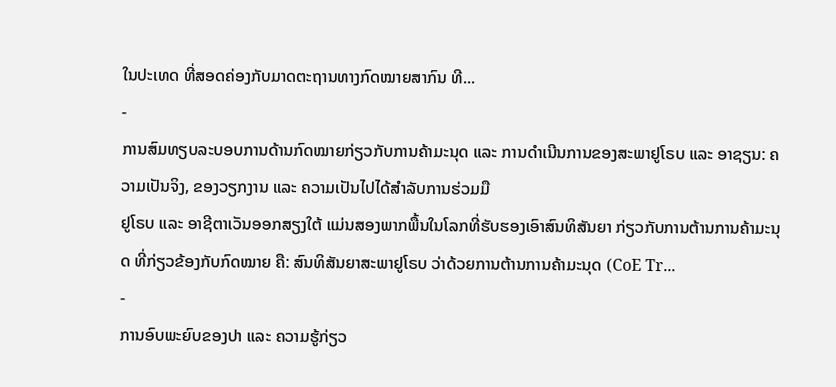ໃນປະເທດ ທີ່ສອດຄ່ອງກັບມາດຕະຖານທາງກົດໝາຍສາກົນ ທີ...
-
ການສົມທຽບລະບອບການດ້ານກົດໝາຍກ່ຽວກັບການຄ້າມະນຸດ ແລະ ການດຳເນີນການຂອງສະພາຢູໂຣບ ແລະ ອາຊຽນ: ຄວາມເປັນຈິງ, ຂອງວຽກງານ ແລະ ຄວາມເປັນໄປໄດ້ສຳລັບການຮ່ວມມື
ຢູໂຣບ ແລະ ອາຊີຕາເວັນອອກສຽງໃຕ້ ແມ່ນສອງພາກພື້ນໃນໂລກທີ່ຮັບຮອງເອົາສົນທິສັນຍາ ກ່ຽວກັບການຕ້ານການຄ້າມະນຸດ ທີ່ກ່ຽວຂ້ອງກັບກົດໝາຍ ຄື: ສົນທິສັນຍາສະພາຢູໂຣບ ວ່າດ້ວຍການຕ້ານການຄ້າມະນຸດ (CoE Tr...
-
ການອົບພະຍົບຂອງປາ ແລະ ຄວາມຮູ້ກ່ຽວ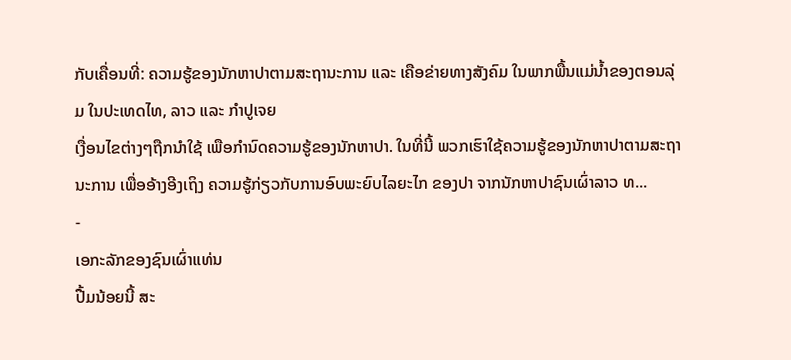ກັບເຄື່ອນທີ່: ຄວາມຮູ້ຂອງນັກຫາປາຕາມສະຖານະການ ແລະ ເຄືອຂ່າຍທາງສັງຄົມ ໃນພາກພື້ນແມ່ນ້ຳຂອງຕອນລຸ່ມ ໃນປະເທດໄທ, ລາວ ແລະ ກຳປູເຈຍ
ເງື່ອນໄຂຕ່າງໆຖືກນຳໃຊ້ ເພືອກຳນົດຄວາມຮູ້ຂອງນັກຫາປາ. ໃນທີ່ນີ້ ພວກເຮົາໃຊ້ຄວາມຮູ້ຂອງນັກຫາປາຕາມສະຖານະການ ເພື່ອອ້າງອີງເຖິງ ຄວາມຮູ້ກ່ຽວກັບການອົບພະຍົບໄລຍະໄກ ຂອງປາ ຈາກນັກຫາປາຊົນເຜົ່າລາວ ທ...
-
ເອກະລັກຂອງຊົນເຜົ່າແທ່ນ
ປື້ມນ້ອຍນີ້ ສະ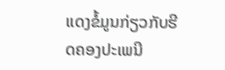ແດງຂໍ້ມູນກ່ຽວກັບຮີດຄອງປະເພນີ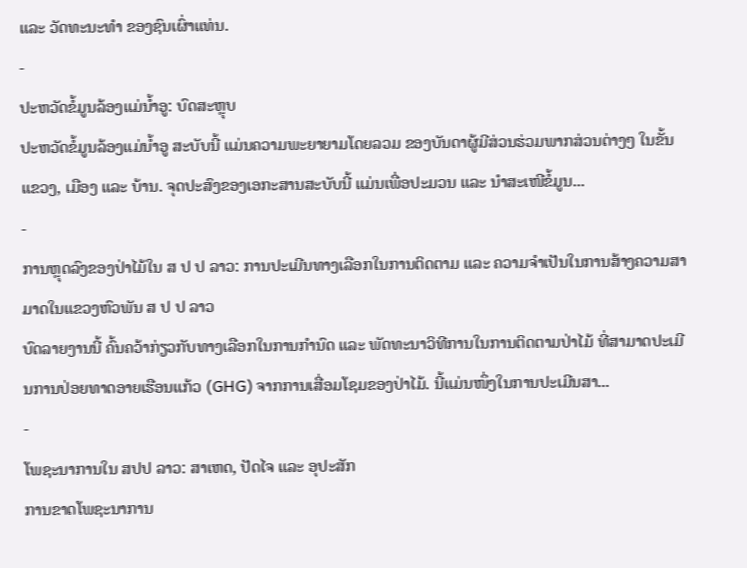ແລະ ວັດທະນະທຳ ຂອງຊົນເຜົ່າແທ່ນ.
-
ປະຫວັດຂໍ້ມູນລ້ອງແມ່ນ້ຳອູ: ບົດສະຫຼຸບ
ປະຫວັດຂໍ້ມູນລ້ອງແມ່ນ້ຳອູ ສະບັບນີ້ ແມ່ນຄວາມພະຍາຍາມໂດຍລວມ ຂອງບັນດາຜູ້ມີສ່ວນຮ່ວມພາກສ່ວນຕ່າງໆ ໃນຂັ້ນແຂວງ, ເມືອງ ແລະ ບ້ານ. ຈຸດປະສົງຂອງເອກະສານສະບັບນີ້ ແມ່ນເພື່ອປະມວນ ແລະ ນຳສະເໜີຂໍ້ມູນ...
-
ການຫຼຸດລົງຂອງປ່າໄມ້ໃນ ສ ປ ປ ລາວ: ການປະເມີນທາງເລືອກໃນການຕິດຕາມ ແລະ ຄວາມຈຳເປັນໃນການສ້າງຄວາມສາມາດໃນແຂວງຫົວພັນ ສ ປ ປ ລາວ
ບົດລາຍງານນີ້ ຄົ້ນຄວ້າກ່ຽວກັບທາງເລືອກໃນການກຳນົດ ແລະ ພັດທະນາວິທີການໃນການຕິດຕາມປ່າໄມ້ ທີ່ສາມາດປະເມີນການປ່ອຍທາດອາຍເຮືອນແກ້ວ (GHG) ຈາກການເສື່ອມໂຊມຂອງປ່າໄມ້. ນີ້ແມ່ນໜຶ່ງໃນການປະເມີນສາ...
-
ໂພຊະນາການໃນ ສປປ ລາວ: ສາເຫດ, ປັດໄຈ ແລະ ອຸປະສັກ
ການຂາດໂພຊະນາການ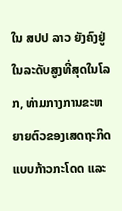ໃນ ສປປ ລາວ ຍັງຄົງຢູ່ໃນລະດັບສູງທີ່ສຸດໃນໂລກ, ທ່າມກາງການຂະຫຍາຍຕົວຂອງເສດຖະກິດແບບກ້າວກະໂດດ ແລະ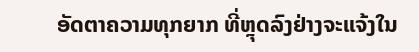ອັດຕາຄວາມທຸກຍາກ ທີ່ຫຼຸດລົງຢ່າງຈະແຈ້ງໃນ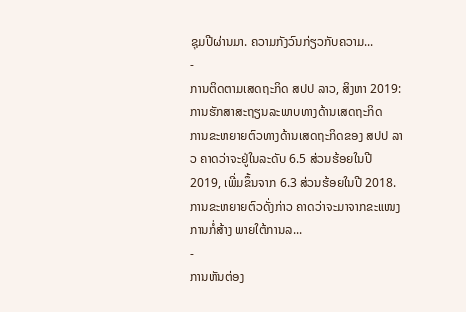ຊຸມປີຜ່ານມາ. ຄວາມກັງວົນກ່ຽວກັບຄວາມ...
-
ການຕິດຕາມເສດຖະກິດ ສປປ ລາວ, ສິງຫາ 2019: ການຮັກສາສະຖຽນລະພາບທາງດ້ານເສດຖະກິດ
ການຂະຫຍາຍຕົວທາງດ້ານເສດຖະກິດຂອງ ສປປ ລາວ ຄາດວ່າຈະຢູ່ໃນລະດັບ 6.5 ສ່ວນຮ້ອຍໃນປີ 2019, ເພີ່ມຂຶ້ນຈາກ 6.3 ສ່ວນຮ້ອຍໃນປີ 2018. ການຂະຫຍາຍຕົວດັ່ງກ່າວ ຄາດວ່າຈະມາຈາກຂະແໜງການກໍ່ສ້າງ ພາຍໃຕ້ການລ...
-
ການຫັນຕ່ອງ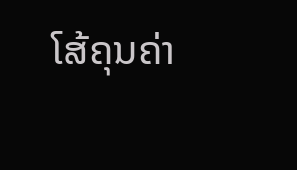ໂສ້ຄຸນຄ່າ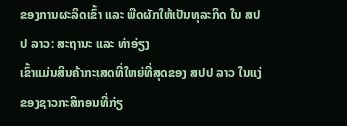ຂອງການຜະລິດເຂົ້າ ແລະ ພືດຜັກໃຫ້ເປັນທຸລະກິດ ໃນ ສປປ ລາວ: ສະຖານະ ແລະ ທ່າອ່ຽງ
ເຂົ້າແມ່ນສິນຄ້າກະເສດທີ່ໃຫຍ່ທີ່ສຸດຂອງ ສປປ ລາວ ໃນແງ່ຂອງຊາວກະສິກອນທີ່ກ່ຽ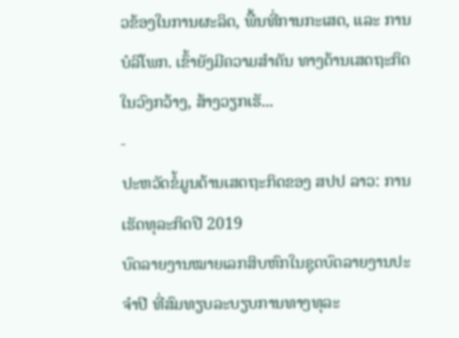ວຂ້ອງໃນການຜະລິດ, ພື້ນທີ່ການກະເສດ, ແລະ ການບໍລິໂພກ. ເຂົ້າຍັງມີຄວາມສຳຄັນ ທາງດ້ານເສດຖະກິດໃນວົງກວ້າງ, ສ້າງວຽກເຮັ...
-
ປະຫວັດຂໍ້ມູນດ້ານເສດຖະກິດຂອງ ສປປ ລາວ: ການເຮັດທຸລະກິດປີ 2019
ບົດລາຍງານໝາຍເລກສິບຫົກໃນຊຸດບົດລາຍງານປະຈຳປີ ທີ່ສົມທຽບລະບຽບການທາງທຸລະ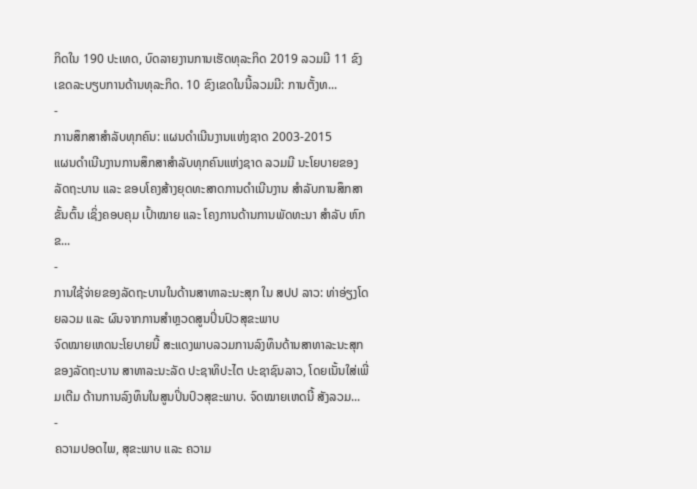ກິດໃນ 190 ປະເທດ, ບົດລາຍງານການເຮັດທຸລະກິດ 2019 ລວມມີ 11 ຂົງເຂດລະບຽບການດ້ານທຸລະກິດ. 10 ຂົງເຂດໃນນີ້ລວມມີ: ການຕັ້ງທ...
-
ການສຶກສາສຳລັບທຸກຄົນ: ແຜນດຳເນີນງານແຫ່ງຊາດ 2003-2015
ແຜນດຳເນີນງານການສຶກສາສຳລັບທຸກຄົນແຫ່ງຊາດ ລວມມີ ນະໂຍບາຍຂອງລັດຖະບານ ແລະ ຂອບໂຄງສ້າງຍຸດທະສາດການດຳເນີນງານ ສຳລັບການສຶກສາຂັ້ນຕົ້ນ ເຊິ່ງຄອບຄຸມ ເປົ້າໝາຍ ແລະ ໂຄງການດ້ານການພັດທະນາ ສຳລັບ ຫົກຂ...
-
ການໃຊ້ຈ່າຍຂອງລັດຖະບານໃນດ້ານສາທາລະນະສຸກ ໃນ ສປປ ລາວ: ທ່າອ່ຽງໂດຍລວມ ແລະ ຜົນຈາກການສຳຫຼວດສູນປິ່ນປົວສຸຂະພາບ
ຈົດໝາຍເຫດນະໂຍບາຍນີ້ ສະແດງພາບລວມການລົງທຶນດ້ານສາທາລະນະສຸກ ຂອງລັດຖະບານ ສາທາລະນະລັດ ປະຊາທິປະໄຕ ປະຊາຊົນລາວ, ໂດຍເນັ້ນໃສ່ເພີ່ມເຕີມ ດ້ານການລົງທຶນໃນສູນປິ່ນປົວສຸຂະພາບ. ຈົດໝາຍເຫດນີ້ ສັງລວມ...
-
ຄວາມປອດໄພ, ສຸຂະພາບ ແລະ ຄວາມ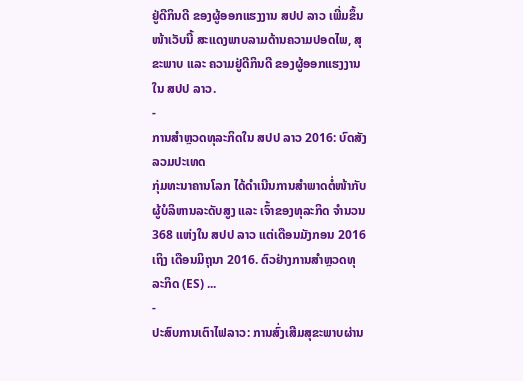ຢູ່ດີກິນດີ ຂອງຜູ້ອອກແຮງງານ ສປປ ລາວ ເພີ່ມຂຶ້ນ
ໜ້າເວັບນີ້ ສະແດງພາບລາມດ້ານຄວາມປອດໄພ, ສຸຂະພາບ ແລະ ຄວາມຢູ່ດີກິນດີ ຂອງຜູ້ອອກແຮງງານໃນ ສປປ ລາວ.
-
ການສຳຫຼວດທຸລະກິດໃນ ສປປ ລາວ 2016: ບົດສັງລວມປະເທດ
ກຸ່ມທະນາຄານໂລກ ໄດ້ດຳເນີນການສຳພາດຕໍ່ໜ້າກັບຜູ້ບໍລິຫານລະດັບສູງ ແລະ ເຈົ້າຂອງທຸລະກິດ ຈຳນວນ 368 ແຫ່ງໃນ ສປປ ລາວ ແຕ່ເດືອນມັງກອນ 2016 ເຖິງ ເດືອນມິຖຸນາ 2016. ຕົວຢ່າງການສຳຫຼວດທຸລະກິດ (ES) ...
-
ປະສົບການເຕົາໄຟລາວ: ການສົ່ງເສີມສຸຂະພາບຜ່ານ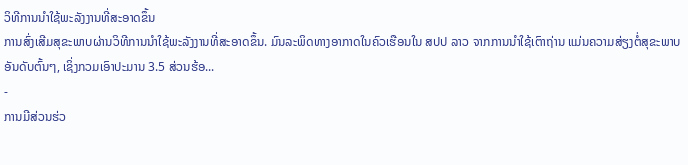ວິທີການນຳໃຊ້ພະລັງງານທີ່ສະອາດຂຶ້ນ
ການສົ່ງເສີມສຸຂະພາບຜ່ານວິທີການນຳໃຊ້ພະລັງງານທີ່ສະອາດຂຶ້ນ. ມົນລະພິດທາງອາກາດໃນຄົວເຮືອນໃນ ສປປ ລາວ ຈາກການນຳໃຊ້ເຕົາຖ່ານ ແມ່ນຄວາມສ່ຽງຕໍ່ສຸຂະພາບອັນດັບຕົ້ນໆ, ເຊິ່ງກວມເອົາປະມານ 3.5 ສ່ວນຮ້ອ...
-
ການມີສ່ວນຮ່ວ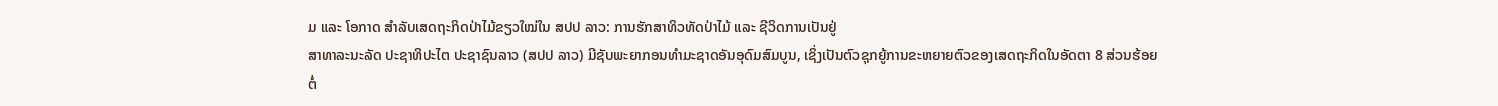ມ ແລະ ໂອກາດ ສຳລັບເສດຖະກິດປ່າໄມ້ຂຽວໃໝ່ໃນ ສປປ ລາວ: ການຮັກສາທິວທັດປ່າໄມ້ ແລະ ຊີວິດການເປັນຢູ່
ສາທາລະນະລັດ ປະຊາທິປະໄຕ ປະຊາຊົນລາວ (ສປປ ລາວ) ມີຊັບພະຍາກອນທຳມະຊາດອັນອຸດົມສົມບູນ, ເຊິ່ງເປັນຕົວຊຸກຍູ້ການຂະຫຍາຍຕົວຂອງເສດຖະກິດໃນອັດຕາ 8 ສ່ວນຮ້ອຍຕໍ່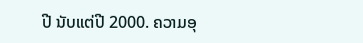ປີ ນັບແຕ່ປີ 2000. ຄວາມອຸ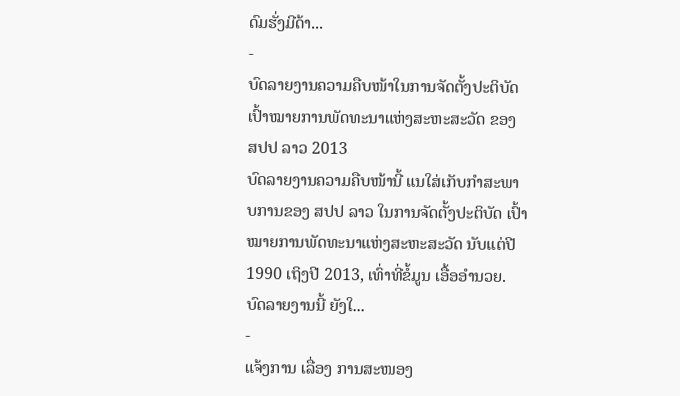ດົມຮັ່ງມີດ້າ...
-
ບົດລາຍງານຄວາມຄືບໜ້າໃນການຈັດຕັ້ງປະຕິບັດເປົ້າໝາຍການພັດທະນາແຫ່ງສະຫະສະວັດ ຂອງ ສປປ ລາວ 2013
ບົດລາຍງານຄວາມຄືບໜ້ານີ້ ແນໃສ່ເກັບກຳສະພາບການຂອງ ສປປ ລາວ ໃນການຈັດຕັ້ງປະຕິບັດ ເປົ້າໝາຍການພັດທະນາແຫ່ງສະຫະສະວັດ ນັບແຕ່ປີ 1990 ເຖິງປີ 2013, ເທົ່າທີ່ຂໍ້ມູນ ເອື້ອອຳນວຍ. ບົດລາຍງານນີ້ ຍັງໃ...
-
ແຈ້ງການ ເລື່ອງ ການສະໜອງ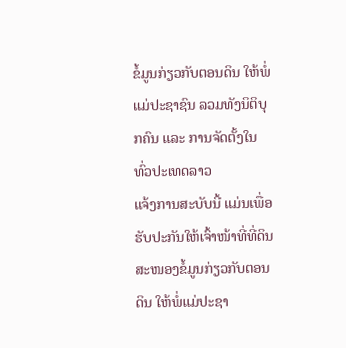ຂໍ້ມູນກ່ຽວກັບຕອນດິນ ໃຫ້ພໍ່ແມ່ປະຊາຊົນ ລວມທັງນິຕິບຸກຄົນ ແລະ ການຈັດຕັ້ງໃນທົ່ວປະເທດລາວ
ແຈ້ງການສະບັບນີ້ ແມ່ນເພື່ອຮັບປະກັນໃຫ້ເຈົ້າໜ້າທີ່ທີ່ດິນ ສະໜອງຂໍ້ມູນກ່ຽວກັບຕອນດິນ ໃຫ້ພໍ່ແມ່ປະຊາ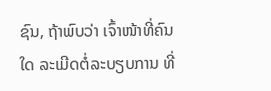ຊົນ, ຖ້າພົບວ່າ ເຈົ້າໜ້າທີ່ຄົນໃດ ລະເມີດຕໍ່ລະບຽບການ ທີ່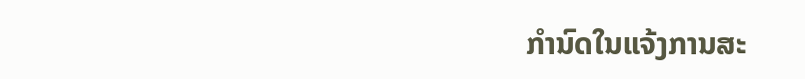ກຳນົດໃນແຈ້ງການສະ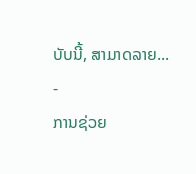ບັບນີ້, ສາມາດລາຍ...
-
ການຊ່ວຍ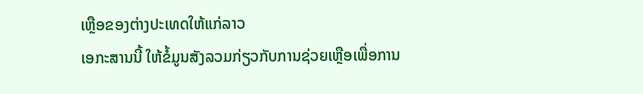ເຫຼືອຂອງຕ່າງປະເທດໃຫ້ແກ່ລາວ
ເອກະສານນີ້ ໃຫ້ຂໍ້ມູນສັງລວມກ່ຽວກັບການຊ່ວຍເຫຼືອເພື່ອການ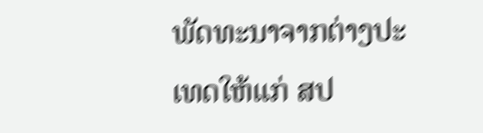ພັດທະນາຈາກຕ່າງປະເທດໃຫ້ແກ່ ສປ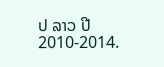ປ ລາວ ປີ 2010-2014.